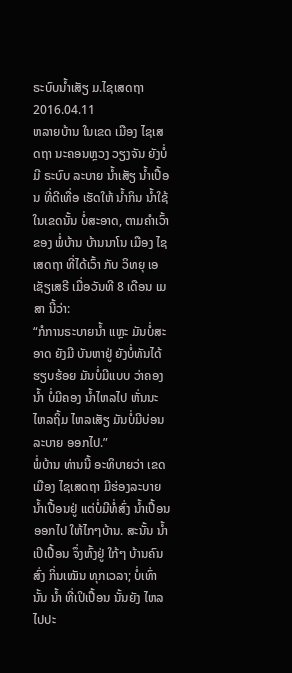ຣະບົບນ້ຳເສັຽ ມ.ໄຊເສດຖາ
2016.04.11
ຫລາຍບ້ານ ໃນເຂດ ເມືອງ ໄຊເສດຖາ ນະຄອນຫຼວງ ວຽງຈັນ ຍັງບໍ່ມີ ຣະບົບ ລະບາຍ ນ້ຳເສັຽ ນ້ຳເປື້ອນ ທີ່ດີເທື່ອ ເຮັດໃຫ້ ນ້ຳກິນ ນ້ຳໃຊ້ ໃນເຂດນັ້ນ ບໍ່ສະອາດ, ຕາມຄຳເວົ້າ ຂອງ ພໍ່ບ້ານ ບ້ານນາໂນ ເມືອງ ໄຊເສດຖາ ທີ່ໄດ້ເວົ້າ ກັບ ວິທຍຸ ເອເຊັຽເສຣີ ເມື່ອວັນທີ 8 ເດືອນ ເມສາ ນີ້ວ່າ:
“ກໍການຣະບາຍນ້ຳ ແຫຼະ ມັນບໍ່ສະອາດ ຍັງມີ ບັນຫາຢູ່ ຍັງບໍ່ທັນໄດ້ ຮຽບຮ້ອຍ ມັນບໍ່ມີແບບ ວ່າຄອງນ້ຳ ບໍ່ມີຄອງ ນ້ຳໄຫລໄປ ຫັ່ນນະ ໄຫລຖິ້ມ ໄຫລເສັຽ ມັນບໍ່ມີບ່ອນ ລະບາຍ ອອກໄປ.”
ພໍ່ບ້ານ ທ່ານນີ້ ອະທິບາຍວ່າ ເຂດເມືອງ ໄຊເສດຖາ ມີຮ່ອງລະບາຍ ນ້ຳເປື້ອນຢູ່ ແຕ່ບໍ່ມີທໍ່ສົ່ງ ນ້ຳເປື້ອນ ອອກໄປ ໃຫ້ໄກໆບ້ານ. ສະນັ້ນ ນ້ຳເປິເປື້ອນ ຈຶ່ງຫົ້ງຢູ່ ໃກ້ໆ ບ້ານຄົນ ສົ່ງ ກິ່ນເໝັນ ທຸກເວລາ; ບໍ່ເທົ່ານັ້ນ ນ້ຳ ທີ່ເປິເປື້ອນ ນັ້ນຍັງ ໄຫລໄປປະ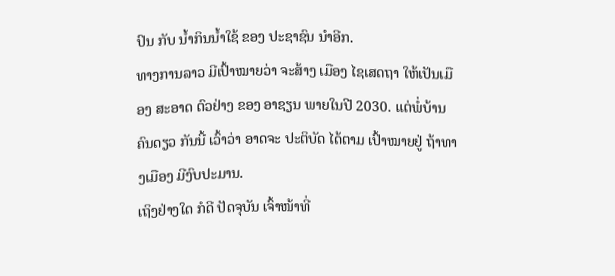ປົນ ກັບ ນ້ຳກິນນ້ຳໃຊ້ ຂອງ ປະຊາຊົນ ນຳອີກ.
ທາງການລາວ ມີເປົ້າໝາຍວ່າ ຈະສ້າງ ເມືອງ ໄຊເສດຖາ ໃຫ້ເປັນເມືອງ ສະອາດ ຕົວຢ່າງ ຂອງ ອາຊຽນ ພາຍໃນປີ 2030. ແຕ່ພໍ່ບ້ານ ຄົນດຽວ ກັນນີ້ ເວົ້າວ່າ ອາດຈະ ປະຕິບັດ ໄດ້ຕາມ ເປົ້າໝາຍຢູ່ ຖ້າທາງເມືອງ ມີງົບປະມານ.
ເຖິງຢ່າງໃດ ກໍດີ ປັດຈຸບັນ ເຈົ້າໜ້າທີ່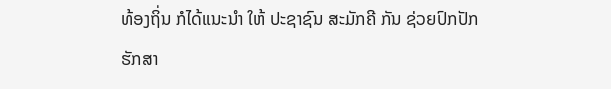ທ້ອງຖິ່ນ ກໍໄດ້ແນະນຳ ໃຫ້ ປະຊາຊົນ ສະມັກຄີ ກັນ ຊ່ວຍປົກປັກ ຮັກສາ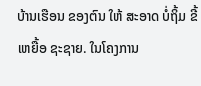ບ້ານເຮືອນ ຂອງຕົນ ໃຫ້ ສະອາດ ບໍ່ຖິ້ມ ຂີ້ເຫຍື້ອ ຊະຊາຍ. ໃນໂຄງການ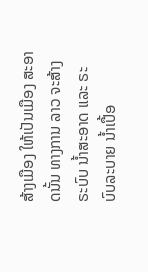ສ້າງເມືອງ ໃຫ້ເປັນເມືອງ ສະອາດນັ້ນ ທາງການ ລາວ ຈະສ້າງ ຣະບົບ ນ້ຳສະອາດ ແລະ ຣະບົບລະບາຍ ນ້ຳເປື້ອ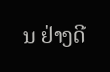ນ ຢ່າງດີ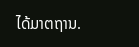ໄດ້ມາຕຖານ.